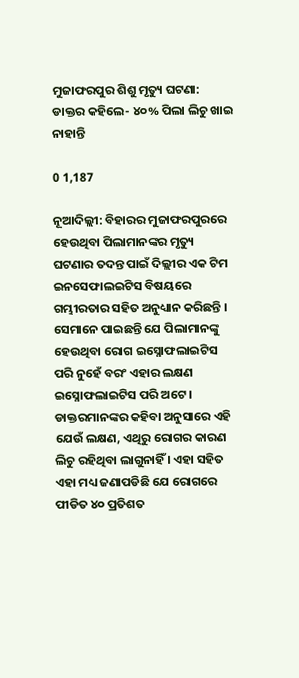ମୁଜାଫରପୁର ଶିଶୁ ମୃତ୍ୟୁ ଘଟଣା: ଡାକ୍ତର କହିଲେ- ୪୦% ପିଲା ଲିଚୁ ଖାଇ ନାହାନ୍ତି

0 1,187

ନୂଆଦିଲ୍ଲୀ: ବିହାରର ମୁଜାଫରପୁରରେ ହେଉଥିବା ପିଲାମାନଙ୍କର ମୃତ୍ୟୁ ଘଟଣାର ତଦନ୍ତ ପାଇଁ ଦିଲ୍ଲୀର ଏକ ଟିମ ଇନସେଫାଲଇଟିସ ବିଷୟରେ ଗମ୍ଭୀରତାର ସହିତ ଅନୁଧ୍ୟାନ କରିଛନ୍ତି । ସେମାନେ ପାଇଛନ୍ତି ଯେ ପିଲାମାନଙ୍କୁ ହେଉଥିବା ରୋଗ ଇସ୍ନୋଫଲାଇଟିସ ପରି ନୁହେଁ ବରଂ ଏହାର ଲକ୍ଷଣ ଇସ୍ନୋଫଲାଇଟିସ ପରି ଅଟେ । ଡାକ୍ତରମାନଙ୍କର କହିବା ଅନୁସାରେ ଏହି ଯେଉଁ ଲକ୍ଷଣ, ଏଥିରୁ ରୋଗର କାରଣ ଲିଚୁ ରହିଥିବା ଲାଗୁନାହିଁ । ଏହା ସହିତ ଏହା ମଧ୍ୟ ଜଣାପଡିଛି ଯେ ରୋଗରେ ପୀଡିତ ୪୦ ପ୍ରତିଶତ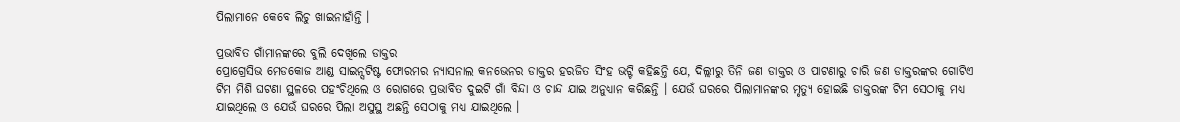ପିଲାମାନେ କେବେ ଲିଚୁ ଖାଇନାହାଁନ୍ତି ।

ପ୍ରଭାବିତ ଗାଁମାନଙ୍କରେ ବୁଲି ଦେଖିଲେ ଡାକ୍ତର
ପ୍ରୋଗ୍ରେସିଭ ମେଡକୋଜ ଆଣ୍ଡ ସାଇନ୍ସଟିଷ୍ଟ ଫୋରମର ନ୍ୟାସନାଲ କନଭେନର ଡାକ୍ତର ହରଜିତ ସିଂହ ଭଟ୍ଟି କହିଛନ୍ତି ଯେ, ଦିଲ୍ଲୀରୁ ତିନି ଜଣ ଡାକ୍ତର ଓ ପାଟଣାରୁ ଚାରି ଜଣ ଡାକ୍ତରଙ୍କର ଗୋଟିଏ ଟିମ ମିଶି ଘଟଣା ସ୍ଥଳରେ ପହଂଚିଥିଲେ ଓ ରୋଗରେ ପ୍ରଭାବିତ ଦୁଇଟି ଗାଁ ବିନ୍ଦା ଓ ଚାନ୍ଦ ଯାଇ ଅନୁଧ୍ୟାନ କରିଛନ୍ତି । ଯେଉଁ ଘରରେ ପିଲାମାନଙ୍କର ମୃତ୍ୟୁ ହୋଇଛି ଡାକ୍ତରଙ୍କ ଟିମ ସେଠାକୁ ମଧ୍ୟ ଯାଇଥିଲେ ଓ ଯେଉଁ ଘରରେ ପିଲା ଅସୁସ୍ଥ ଅଛନ୍ତି ସେଠାକୁ ମଧ୍ୟ ଯାଇଥିଲେ ।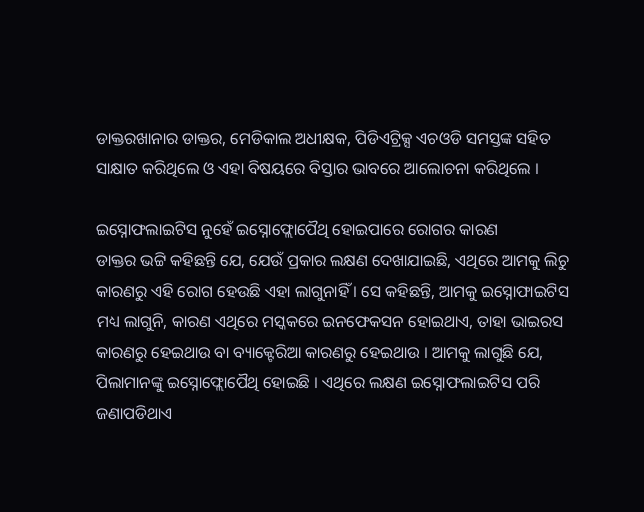ଡାକ୍ତରଖାନାର ଡାକ୍ତର, ମେଡିକାଲ ଅଧୀକ୍ଷକ, ପିଡିଏଟ୍ରିକ୍ସ ଏଚଓଡି ସମସ୍ତଙ୍କ ସହିତ ସାକ୍ଷାତ କରିଥିଲେ ଓ ଏହା ବିଷୟରେ ବିସ୍ତାର ଭାବରେ ଆଲୋଚନା କରିଥିଲେ ।

ଇସ୍ନୋଫଲାଇଟିସ ନୁହେଁ ଇସ୍ନୋଫ୍ଲୋପୈଥି ହୋଇପାରେ ରୋଗର କାରଣ
ଡାକ୍ତର ଭଟ୍ଟି କହିଛନ୍ତି ଯେ, ଯେଉଁ ପ୍ରକାର ଲକ୍ଷଣ ଦେଖାଯାଇଛି, ଏଥିରେ ଆମକୁ ଲିଚୁ କାରଣରୁ ଏହି ରୋଗ ହେଉଛି ଏହା ଲାଗୁନାହିଁ । ସେ କହିଛନ୍ତି, ଆମକୁ ଇସ୍ନୋଫାଇଟିସ ମଧ୍ୟ ଲାଗୁନି, କାରଣ ଏଥିରେ ମସ୍କକରେ ଇନଫେକସନ ହୋଇଥାଏ, ତାହା ଭାଇରସ କାରଣରୁ ହେଇଥାଉ ବା ବ୍ୟାକ୍ଟେରିଆ କାରଣରୁ ହେଇଥାଉ । ଆମକୁ ଲାଗୁଛି ଯେ, ପିଲାମାନଙ୍କୁ ଇସ୍ନୋଫ୍ଲୋପୈଥି ହୋଇଛି । ଏଥିରେ ଲକ୍ଷଣ ଇସ୍ନୋଫଲାଇଟିସ ପରି ଜଣାପଡିଥାଏ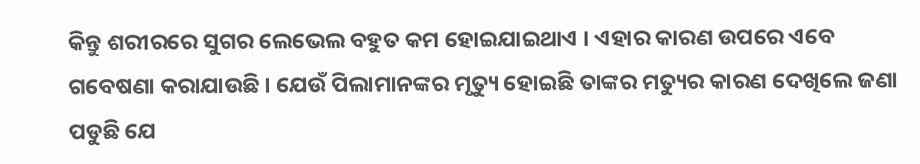କିନ୍ତୁ ଶରୀରରେ ସୁଗର ଲେଭେଲ ବହୁତ କମ ହୋଇଯାଇଥାଏ । ଏହାର କାରଣ ଉପରେ ଏବେ ଗବେଷଣା କରାଯାଉଛି । ଯେଉଁ ପିଲାମାନଙ୍କର ମୃତ୍ୟୁ ହୋଇଛି ତାଙ୍କର ମତ୍ୟୁର କାରଣ ଦେଖିଲେ ଜଣା ପଡୁଛି ଯେ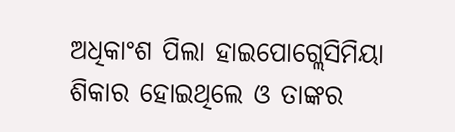ଅଧିକାଂଶ ପିଲା ହାଇପୋଗ୍ଲେସିମିୟା ଶିକାର ହୋଇଥିଲେ ଓ ତାଙ୍କର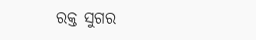ରକ୍ତ ସୁଗର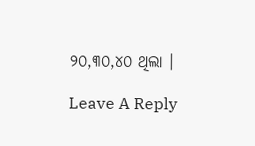୨୦,୩୦,୪୦ ଥିଲା ।

Leave A Reply